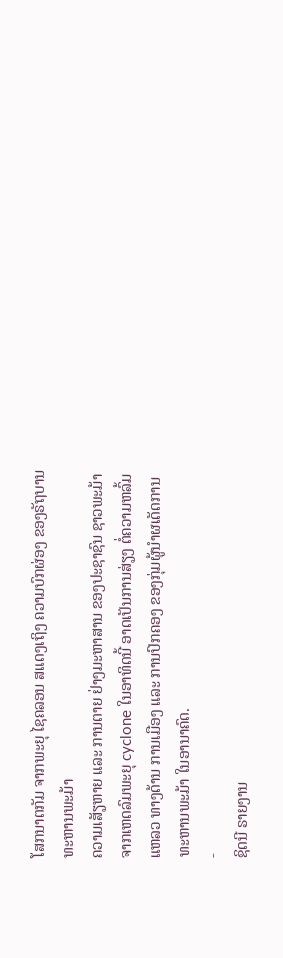ໂສກນາຕກັມ ຈາກພະຍຸ ໄຊຄລອນ ສແດງເຖິງ ຄວາມບົກຜ່ອງ ຂອງຣັຖບານ ທະຫານພະມ້າ
ຄວາມເສັຽຫາຍ ແລະ ການຕາຍ ຢ່າງມະຫາສານ ຂອງປະຊາຊົນ ຊາວພະມ້າ ຈາກເຫດລົມພະຍຸ cyclone ໃນອາທິດນີ້ ອາດເປັນການສ່ຽງ ຕໍ່ຄວາມຫລົ້ມແຫລວ ທາງດ້ານ ການເມືອງ ແລະ ການປົກຄອງ ຂອງກຸ່ມຜູ້ນຳຜເດັດການ ທະຫານພະມ້າ ໃນອານາຄົດ.
-
ຊິດນີ ຣາຍງານ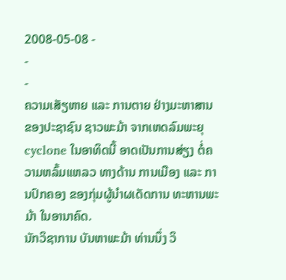2008-05-08 -
-
-
ຄວາມເສັຽຫາຍ ແລະ ການຕາຍ ຢ່າງມະຫາສານ ຂອງປະຊາຊົນ ຊາວພະມ້າ ຈາກເຫດລົມພະຍຸ cyclone ໃນອາທິດນີ້ ອາດເປັນການສ່ຽງ ຕໍ່ຄວາມຫລົ້ມແຫລວ ທາງດ້ານ ການເມືອງ ແລະ ການປົກຄອງ ຂອງກຸ່ມຜູ້ນຳຜເດັດການ ທະຫານພະມ້າ ໃນອານາຄົດ.
ນັກວິຊາການ ບັນຫາພະມ້າ ທ່ານນຶ່ງ ວິ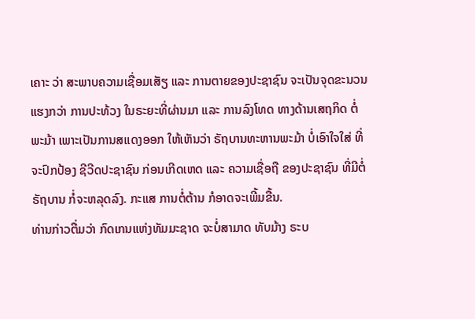ເຄາະ ວ່າ ສະພາບຄວາມເຊື່ອມເສັຽ ແລະ ການຕາຍຂອງປະຊາຊົນ ຈະເປັນຈຸດຂະນວນ ແຮງກວ່າ ການປະທ້ວງ ໃນຣະຍະທີ່ຜ່ານມາ ແລະ ການລົງໂທດ ທາງດ້ານເສຖກິດ ຕໍ່ພະມ້າ ເພາະເປັນການສແດງອອກ ໃຫ້ເຫັນວ່າ ຣັຖບານທະຫານພະມ້າ ບໍ່ເອົາໃຈໃສ່ ທີ່ຈະປົກປ້ອງ ຊີວີດປະຊາຊົນ ກ່ອນເກີດເຫດ ແລະ ຄວາມເຊື່ອຖື ຂອງປະຊາຊົນ ທີ່ມີຕໍ່ ຣັຖບານ ກໍ່ຈະຫລຸດລົງ. ກະແສ ການຕໍ່ຕ້ານ ກໍອາດຈະເພີ້ມຂື້ນ.
ທ່ານກ່າວຕື່ມວ່າ ກົດເກນແຫ່ງທັມມະຊາດ ຈະບໍ່ສາມາດ ທັບມ້າງ ຣະບ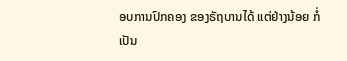ອບການປົກຄອງ ຂອງຣັຖບານໄດ້ ແຕ່ຢ່າງນ້ອຍ ກໍ່ເປັນ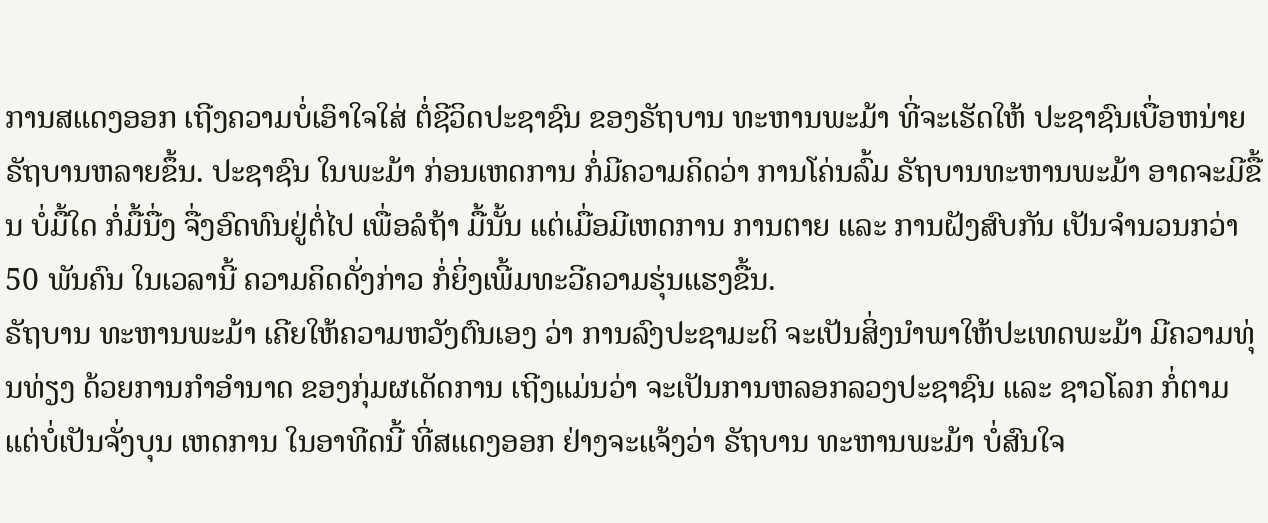ການສແດງອອກ ເຖີງຄວາມບໍ່ເອົາໃຈໃສ່ ຕໍ່ຊີວິດປະຊາຊົນ ຂອງຣັຖບານ ທະຫານພະມ້າ ທີ່ຈະເຮັດໃຫ້ ປະຊາຊົນເບື່ອຫນ່າຍ ຣັຖບານຫລາຍຂຶ້ນ. ປະຊາຊົນ ໃນພະມ້າ ກ່ອນເຫດການ ກໍ່ມີຄວາມຄິດວ່າ ການໂຄ່ນລົ້ມ ຣັຖບານທະຫານພະມ້າ ອາດຈະມີຂື້ນ ບໍ່ມື້ໃດ ກໍ່ມື້ນື່ງ ຈື່ງອົດທົນຢູ່ຕໍ່ໄປ ເພື່ອລໍຖ້າ ມື້ນັ້ນ ແຕ່ເມື່ອມີເຫດການ ການຕາຍ ແລະ ການຝັງສົບກັນ ເປັນຈຳນວນກວ່າ 50 ພັນຄົນ ໃນເວລານີ້ ຄວາມຄິດດັ່ງກ່າວ ກໍ່ຍິ່ງເພີ້ມທະວີຄວາມຮຸ່ນແຮງຂື້ນ.
ຣັຖບານ ທະຫານພະມ້າ ເຄີຍໃຫ້ຄວາມຫວັງຕົນເອງ ວ່າ ການລົງປະຊາມະຕິ ຈະເປັນສິ່ງນຳພາໃຫ້ປະເທດພະມ້າ ມີຄວາມທຸ່ນທ່ຽງ ດ້ວຍການກຳອຳນາດ ຂອງກຸ່ມຜເດັດການ ເຖີງແມ່ນວ່າ ຈະເປັນການຫລອກລວງປະຊາຊົນ ແລະ ຊາວໂລກ ກໍ່ຕາມ ແຕ່ບໍ່ເປັນຈັ່ງບຸນ ເຫດການ ໃນອາທີດນີ້ ທີ່ສແດງອອກ ຢ່າງຈະແຈ້ງວ່າ ຣັຖບານ ທະຫານພະມ້າ ບໍ່ສົນໃຈ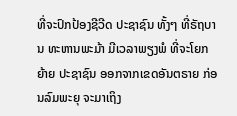ທີ່ຈະປົກປ້ອງຊີວີດ ປະຊາຊົນ ທັ້ງໆ ທີ່ຣັຖບານ ທະຫານພະມ້າ ມີເວລາພຽງພໍ ທີ່ຈະໂຍກຍ້າຍ ປະຊາຊົນ ອອກຈາກເຂດອັນຕຣາຍ ກ່ອນລົມພະຍຸ ຈະມາເຖິງ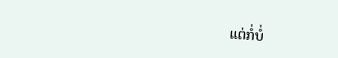ແຕ່ກໍ່ບໍ່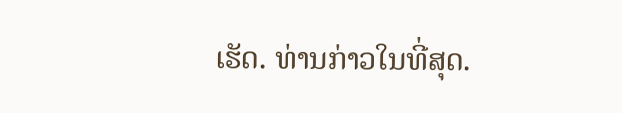ເຮັດ. ທ່ານກ່າວໃນທີ່ສຸດ.